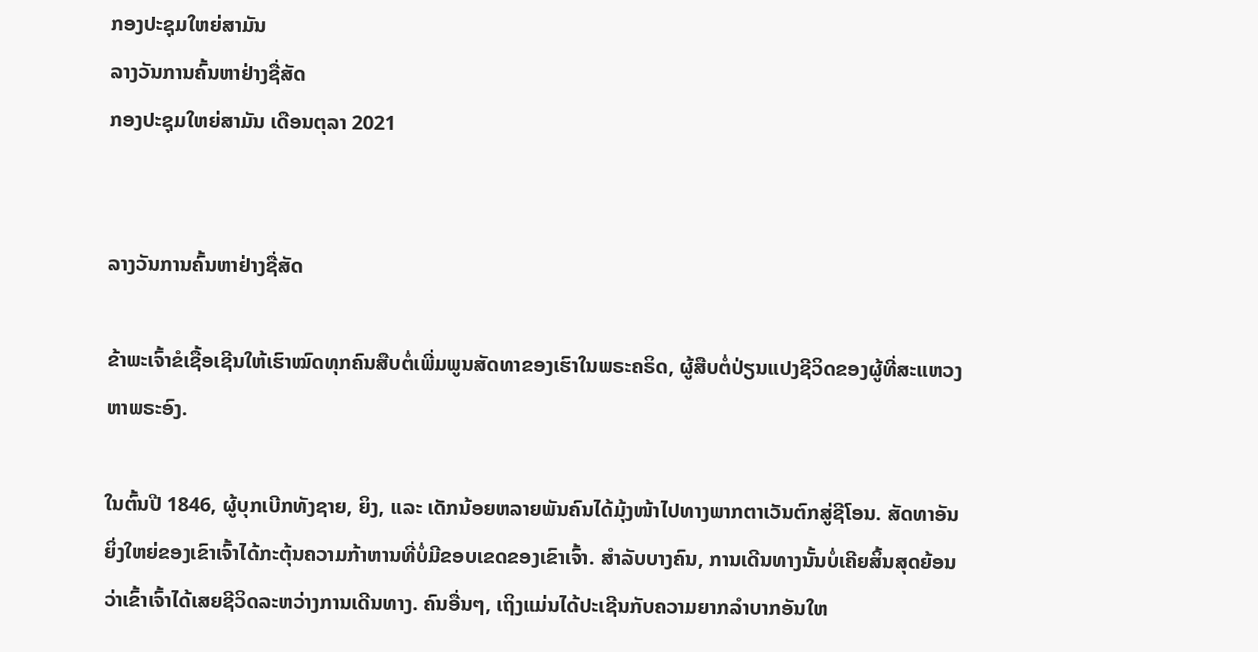ກອງປະຊຸມໃຫຍ່ສາມັນ
ລາງວັນການຄົ້ນຫາຢ່າງຊື່ສັດ
ກອງປະຊຸມໃຫຍ່ສາມັນ ເດືອນຕຸລາ 2021


ລາງວັນການຄົ້ນຫາຢ່າງຊື່ສັດ

ຂ້າພະເຈົ້າຂໍເຊື້ອເຊີນໃຫ້ເຮົາໝົດທຸກຄົນສືບຕໍ່ເພີ່ມພູນສັດທາຂອງເຮົາໃນພຣະຄຣິດ, ຜູ້ສືບຕໍ່ປ່ຽນແປງຊີວິດຂອງຜູ້ທີ່ສະແຫວງຫາພຣະອົງ.

ໃນຕົ້ນປີ 1846, ຜູ້ບຸກເບີກທັງຊາຍ, ຍິງ, ແລະ ເດັກນ້ອຍຫລາຍພັນຄົນໄດ້ມຸ້ງໜ້າໄປທາງພາກຕາເວັນຕົກສູ່ຊີໂອນ. ສັດທາອັນຍິ່ງໃຫຍ່ຂອງເຂົາເຈົ້າໄດ້ກະຕຸ້ນຄວາມກ້າຫານທີ່ບໍ່ມີຂອບເຂດຂອງເຂົາເຈົ້າ. ສຳລັບບາງຄົນ, ການເດີນທາງນັ້ນບໍ່ເຄີຍສິ້ນສຸດຍ້ອນວ່າເຂົ້າເຈົ້າໄດ້ເສຍຊີວິດລະຫວ່າງການເດີນທາງ. ຄົນອື່ນໆ, ເຖິງແມ່ນໄດ້ປະເຊີນກັບຄວາມຍາກລຳບາກອັນໃຫ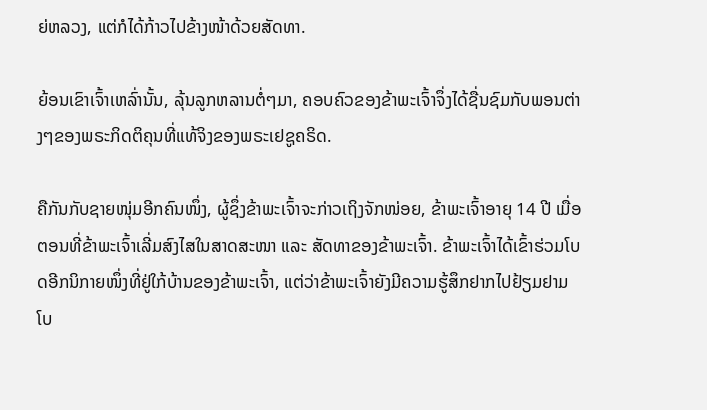ຍ່ຫລວງ, ແຕ່ກໍໄດ້ກ້າວໄປຂ້າງໜ້າດ້ວຍສັດທາ.

ຍ້ອນເຂົາເຈົ້າເຫລົ່ານັ້ນ, ລຸ້ນລູກຫລານຕໍ່ໆມາ, ຄອບຄົວຂອງຂ້າພະເຈົ້າຈຶ່ງໄດ້ຊື່ນຊົມກັບພອນຕ່າງໆຂອງພຣະກິດຕິຄຸນທີ່ແທ້ຈິງຂອງພຣະເຢຊູຄຣິດ.

ຄືກັນກັບຊາຍໜຸ່ມອີກຄົນໜຶ່ງ, ຜູ້ຊຶ່ງຂ້າພະເຈົ້າຈະກ່າວເຖິງຈັກໜ່ອຍ, ຂ້າພະເຈົ້າອາຍຸ 14 ປີ ເມື່ອຕອນທີ່ຂ້າພະເຈົ້າເລີ່ມສົງໄສໃນສາດສະໜາ ແລະ ສັດທາຂອງຂ້າພະເຈົ້າ. ຂ້າພະເຈົ້າໄດ້ເຂົ້າຮ່ວມໂບດອີກນິກາຍໜຶ່ງທີ່ຢູ່ໃກ້ບ້ານຂອງຂ້າພະເຈົ້າ, ແຕ່ວ່າຂ້າພະເຈົ້າຍັງມີຄວາມຮູ້ສຶກຢາກໄປຢ້ຽມຢາມໂບ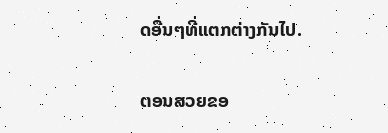ດອື່ນໆທີ່ແຕກຕ່າງກັນໄປ.

ຕອນສວຍຂອ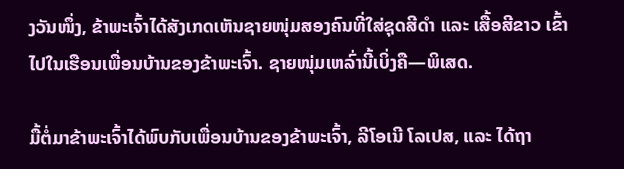ງວັນໜຶ່ງ, ຂ້າພະເຈົ້າໄດ້ສັງເກດເຫັນຊາຍໜຸ່ມສອງຄົນທີ່ໃສ່ຊຸດສີດຳ ແລະ ເສື້ອສີຂາວ ເຂົ້າໄປໃນເຮືອນເພື່ອນບ້ານຂອງຂ້າພະເຈົ້າ. ຊາຍໜຸ່ມເຫລົ່ານີ້ເບິ່ງຄື—ພິເສດ.

ມື້ຕໍ່ມາຂ້າພະເຈົ້າໄດ້ພົບກັບເພື່ອນບ້ານຂອງຂ້າພະເຈົ້າ, ລີໂອເນີ ໂລເປສ, ແລະ ໄດ້ຖາ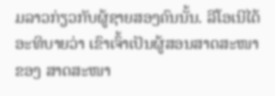ມລາວກ່ຽວກັບຜູ້ຊາຍສອງຄົນນັ້ນ. ລີໂອເນີໄດ້ອະທິບາຍວ່າ ເຂົາເຈົ້າເປັນຜູ້ສອນສາດສະໜາຂອງ ສາດສະໜາ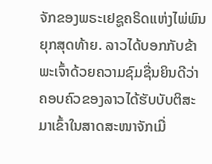ຈັກຂອງພຣະເຢຊູຄຣິດແຫ່ງໄພ່ພົນຍຸກສຸດທ້າຍ. ລາວໄດ້ບອກກັບຂ້າພະເຈົ້າດ້ວຍຄວາມຊົມຊື່ນຍິນດີວ່າ ຄອບຄົວຂອງລາວໄດ້ຮັບບັບຕິສະມາເຂົ້າໃນສາດສະໜາຈັກເມື່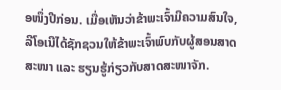ອໜຶ່ງປີກ່ອນ. ເມື່ອເຫັນວ່າຂ້າພະເຈົ້າມີຄວາມສົນໃຈ, ລີໂອເນີໄດ້ຊັກຊວນໃຫ້ຂ້າພະເຈົ້າພົບກັບຜູ້ສອນສາດສະໜາ ແລະ ຮຽນຮູ້ກ່ຽວກັບສາດສະໜາຈັກ.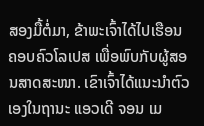ສອງມື້ຕໍ່ມາ, ຂ້າພະເຈົ້າໄດ້ໄປເຮືອນຄອບຄົວໂລເປສ ເພື່ອພົບກັບຜູ້ສອນສາດສະໜາ. ເຂົາເຈົ້າໄດ້ແນະນຳຕົວເອງໃນຖານະ ແອວເດີ ຈອນ ເມ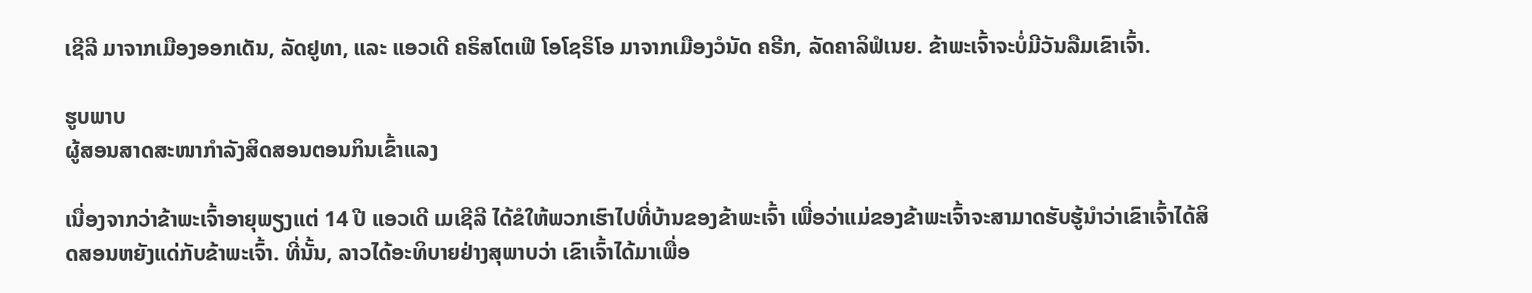ເຊີລີ ມາຈາກເມືອງອອກເດັນ, ລັດຢູທາ, ແລະ ແອວເດີ ຄຣິສໂຕເຟີ ໂອໂຊຣິໂອ ມາຈາກເມືອງວໍນັດ ຄຣີກ, ລັດຄາລິຟໍເນຍ. ຂ້າພະເຈົ້າຈະບໍ່ມີວັນລືມເຂົາເຈົ້າ.

ຮູບພາບ
ຜູ້ສອນສາດສະໜາກຳລັງສິດສອນຕອນກິນເຂົ້າແລງ

ເນື່ອງຈາກວ່າຂ້າພະເຈົ້າອາຍຸພຽງແຕ່ 14 ປີ ແອວເດີ ເມເຊີລີ ໄດ້ຂໍໃຫ້ພວກເຮົາໄປທີ່ບ້ານຂອງຂ້າພະເຈົ້າ ເພື່ອວ່າແມ່ຂອງຂ້າພະເຈົ້າຈະສາມາດຮັບຮູ້ນຳວ່າເຂົາເຈົ້າໄດ້ສິດສອນຫຍັງແດ່ກັບຂ້າພະເຈົ້າ. ທີ່ນັ້ນ, ລາວໄດ້ອະທິບາຍຢ່າງສຸພາບວ່າ ເຂົາເຈົ້າໄດ້ມາເພື່ອ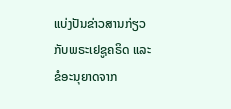ແບ່ງປັນຂ່າວສານກ່ຽວກັບພຣະເຢຊູຄຣິດ ແລະ ຂໍອະນຸຍາດຈາກ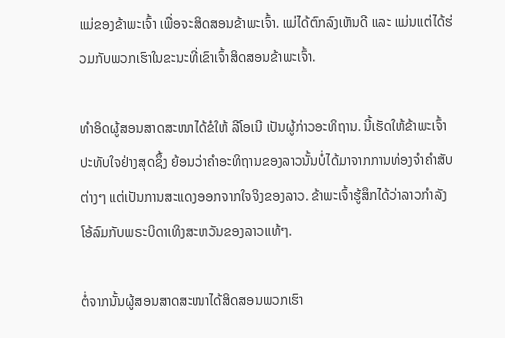ແມ່ຂອງຂ້າພະເຈົ້າ ເພື່ອຈະສິດສອນຂ້າພະເຈົ້າ. ແມ່ໄດ້ຕົກລົງເຫັນດີ ແລະ ແມ່ນແຕ່ໄດ້ຮ່ວມກັບພວກເຮົາໃນຂະນະທີ່ເຂົາເຈົ້າສິດສອນຂ້າພະເຈົ້າ.

ທຳອິດຜູ້ສອນສາດສະໜາໄດ້ຂໍໃຫ້ ລີໂອເນີ ເປັນຜູ້ກ່າວອະທິຖານ. ນີ້ເຮັດໃຫ້ຂ້າພະເຈົ້າປະທັບໃຈຢ່າງສຸດຊຶ້ງ ຍ້ອນວ່າຄຳອະທິຖານຂອງລາວນັ້ນບໍ່ໄດ້ມາຈາກການທ່ອງຈຳຄຳສັບຕ່າງໆ ແຕ່ເປັນການສະແດງອອກຈາກໃຈຈິງຂອງລາວ. ຂ້າພະເຈົ້າຮູ້ສຶກໄດ້ວ່າລາວກຳລັງໂອ້ລົມກັບພຣະບິດາເທິງສະຫວັນຂອງລາວແທ້ໆ.

ຕໍ່ຈາກນັ້ນຜູ້ສອນສາດສະໜາໄດ້ສິດສອນພວກເຮົາ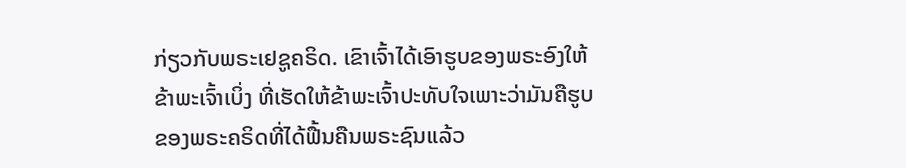ກ່ຽວກັບພຣະເຢຊູຄຣິດ. ເຂົາເຈົ້າໄດ້ເອົາຮູບຂອງພຣະອົງໃຫ້ຂ້າພະເຈົ້າເບິ່ງ ທີ່ເຮັດໃຫ້ຂ້າພະເຈົ້າປະທັບໃຈເພາະວ່າມັນຄືຮູບຂອງພຣະຄຣິດທີ່ໄດ້ຟື້ນຄືນພຣະຊົນແລ້ວ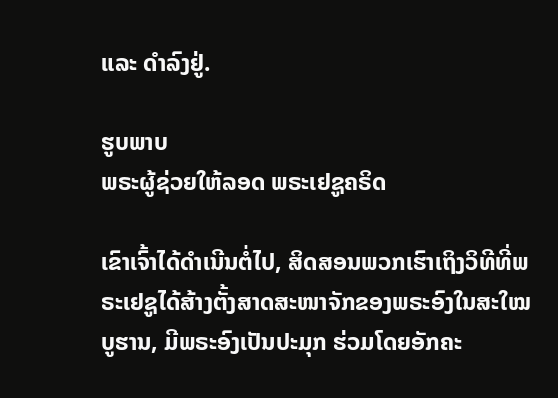ແລະ ດຳລົງຢູ່.

ຮູບພາບ
ພຣະຜູ້ຊ່ວຍໃຫ້ລອດ ພຣະເຢຊູຄຣິດ

ເຂົາເຈົ້າໄດ້ດຳເນີນຕໍ່ໄປ, ສິດສອນພວກເຮົາເຖິງວິທີທີ່ພຣະເຢຊູໄດ້ສ້າງຕັ້ງສາດສະໜາຈັກຂອງພຣະອົງໃນສະໃໝບູຮານ, ມີພຣະອົງເປັນປະມຸກ ຮ່ວມໂດຍອັກຄະ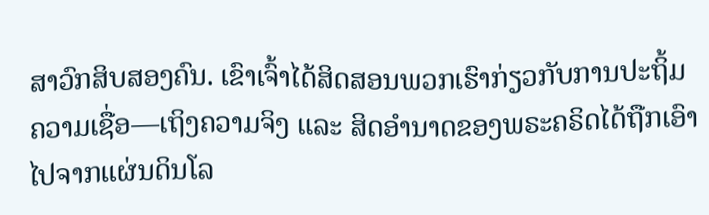ສາວົກສິບສອງຄົນ. ເຂົາເຈົ້າໄດ້ສິດສອນພວກເຮົາກ່ຽວກັບການປະຖິ້ມຄວາມເຊື່ອ—ເຖິງຄວາມຈິງ ແລະ ສິດອຳນາດຂອງພຣະຄຣິດໄດ້ຖືກເອົາໄປຈາກແຜ່ນດິນໂລ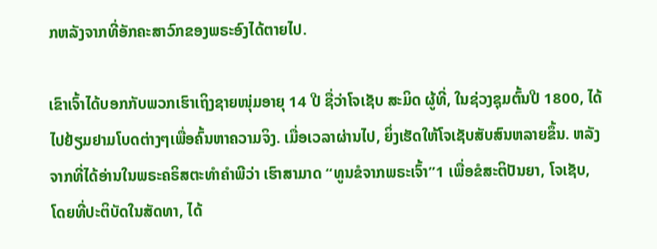ກຫລັງຈາກທີ່ອັກຄະສາວົກຂອງພຣະອົງໄດ້ຕາຍໄປ.

ເຂົາເຈົ້າໄດ້ບອກກັບພວກເຮົາເຖິງຊາຍໜຸ່ມອາຍຸ 14 ປີ ຊື່ວ່າໂຈເຊັບ ສະມິດ ຜູ້ທີ່, ໃນຊ່ວງຊຸມຕົ້ນປີ 1800, ໄດ້ໄປຢ້ຽມຢາມໂບດຕ່າງໆເພື່ອຄົ້ນຫາຄວາມຈິງ. ເມື່ອເວລາຜ່ານໄປ, ຍິ່ງເຮັດໃຫ້ໂຈເຊັບສັບສົນຫລາຍຂຶ້ນ. ຫລັງຈາກທີ່ໄດ້ອ່ານໃນພຣະຄຣິສຕະທຳຄຳພີວ່າ ເຮົາສາມາດ “ທູນຂໍຈາກພຣະເຈົ້າ”1 ເພື່ອຂໍສະຕິປັນຍາ, ໂຈເຊັບ, ໂດຍທີ່ປະຕິບັດໃນສັດທາ, ໄດ້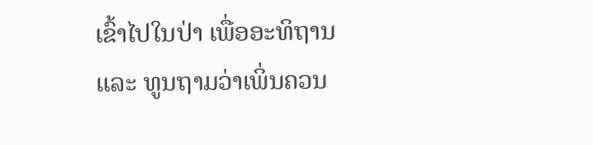ເຂົ້າໄປໃນປ່າ ເພື່ອອະທິຖານ ແລະ ທູນຖາມວ່າເພິ່ນຄວນ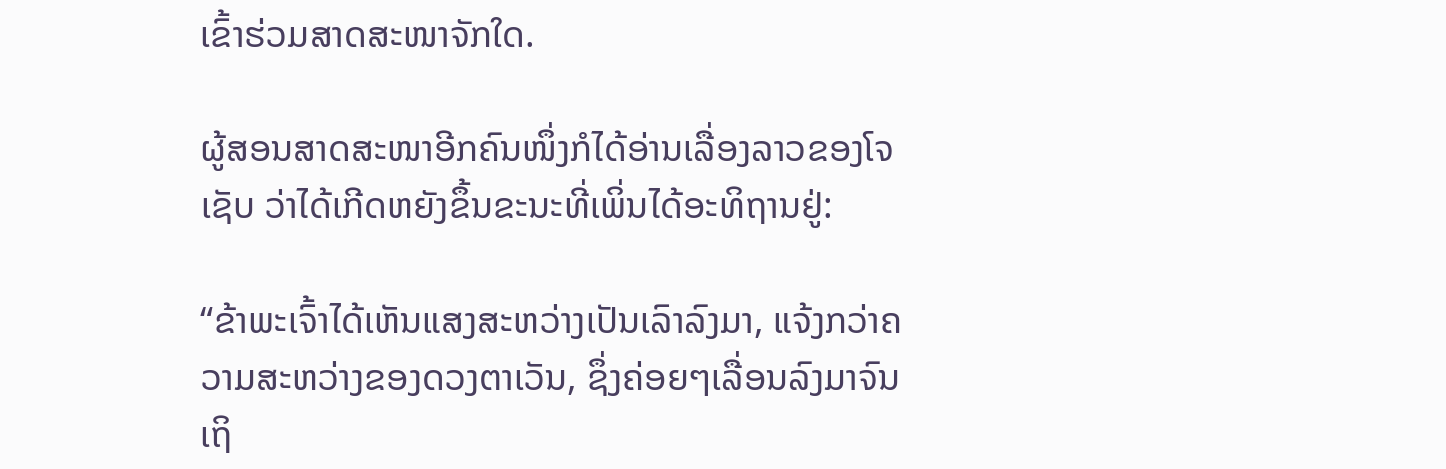ເຂົ້າຮ່ວມສາດສະໜາຈັກໃດ.

ຜູ້ສອນສາດສະໜາອີກຄົນໜຶ່ງກໍໄດ້ອ່ານເລື່ອງລາວຂອງໂຈເຊັບ ວ່າໄດ້ເກີດຫຍັງຂຶ້ນຂະນະທີ່ເພິ່ນໄດ້ອະທິຖານຢູ່:

“ຂ້າພະເຈົ້າໄດ້ເຫັນແສງສະຫວ່າງເປັນເລົາລົງມາ, ແຈ້ງກວ່າຄວາມສະຫວ່າງຂອງດວງຕາເວັນ, ຊຶ່ງຄ່ອຍໆເລື່ອນລົງມາຈົນເຖິ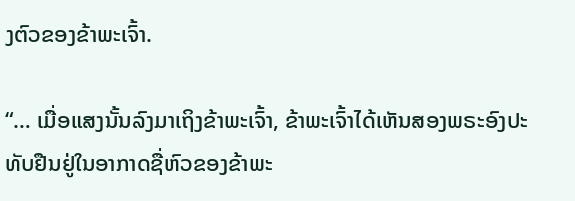ງຕົວຂອງຂ້າພະເຈົ້າ.

“… ເມື່ອແສງນັ້ນລົງມາເຖິງຂ້າພະເຈົ້າ, ຂ້າພະເຈົ້າໄດ້ເຫັນສອງພຣະອົງປະທັບຢືນຢູ່ໃນອາກາດຊື່ຫົວຂອງຂ້າພະ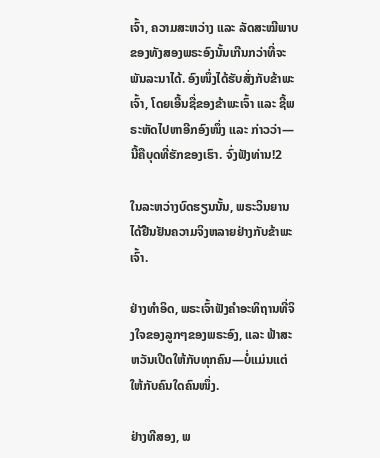ເຈົ້າ, ຄວາມສະຫວ່າງ ແລະ ລັດສະໝີພາບຂອງທັງສອງພຣະອົງນັ້ນເກີນກວ່າທີ່ຈະພັນລະນາໄດ້. ອົງໜຶ່ງໄດ້ຮັບສັ່ງກັບຂ້າພະເຈົ້າ, ໂດຍເອີ້ນຊື່ຂອງຂ້າພະເຈົ້າ ແລະ ຊີ້ພຣະຫັດໄປຫາອີກອົງໜຶ່ງ ແລະ ກ່າວວ່າ—ນີ້ຄືບຸດທີ່ຮັກຂອງເຮົາ. ຈົ່ງຟັງທ່ານ!2

ໃນລະຫວ່າງບົດຮຽນນັ້ນ, ພຣະວິນຍານໄດ້ຢືນຢັນຄວາມຈິງຫລາຍຢ່າງກັບຂ້າພະເຈົ້າ.

ຢ່າງທຳອິດ, ພຣະເຈົ້າຟັງຄຳອະທິຖານທີ່ຈິງໃຈຂອງລູກໆຂອງພຣະອົງ, ແລະ ຟ້າສະຫວັນເປີດໃຫ້ກັບທຸກຄົນ—ບໍ່ແມ່ນແຕ່ໃຫ້ກັບຄົນໃດຄົນໜຶ່ງ.

ຢ່າງທີສອງ, ພ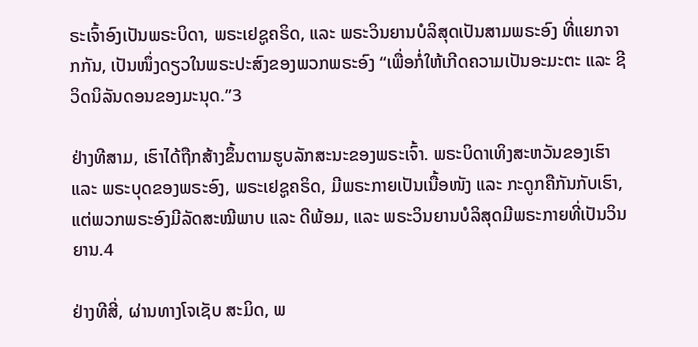ຣະເຈົ້າອົງເປັນພຣະບິດາ, ພຣະເຢຊູຄຣິດ, ແລະ ພຣະວິນຍານບໍລິສຸດເປັນສາມພຣະອົງ ທີ່ແຍກຈາກກັນ, ເປັນໜຶ່ງດຽວໃນພຣະປະສົງຂອງພວກພຣະອົງ “ເພື່ອກໍ່ໃຫ້ເກີດຄວາມເປັນອະມະຕະ ແລະ ຊີວິດນິລັນດອນຂອງມະນຸດ.”3

ຢ່າງທີສາມ, ເຮົາໄດ້ຖືກສ້າງຂຶ້ນຕາມຮູບລັກສະນະຂອງພຣະເຈົ້າ. ພຣະບິດາເທິງສະຫວັນຂອງເຮົາ ແລະ ພຣະບຸດຂອງພຣະອົງ, ພຣະເຢຊູຄຣິດ, ມີພຣະກາຍເປັນເນື້ອໜັງ ແລະ ກະດູກຄືກັນກັບເຮົາ, ແຕ່ພວກພຣະອົງມີລັດສະໝີພາບ ແລະ ດີພ້ອມ, ແລະ ພຣະວິນຍານບໍລິສຸດມີພຣະກາຍທີ່ເປັນວິນຍານ.4

ຢ່າງທີສີ່, ຜ່ານທາງໂຈເຊັບ ສະມິດ, ພ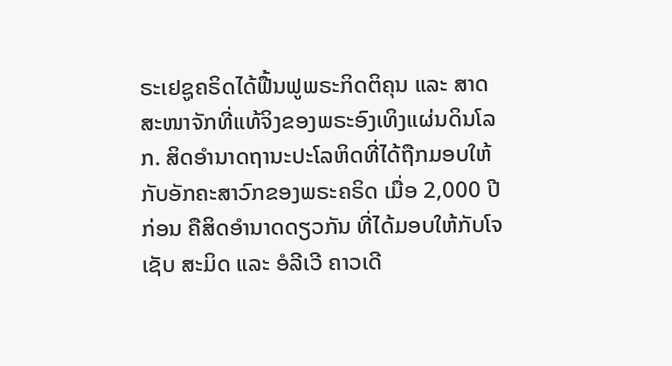ຣະເຢຊູຄຣິດໄດ້ຟື້ນຟູພຣະກິດຕິຄຸນ ແລະ ສາດສະໜາຈັກທີ່ແທ້ຈິງຂອງພຣະອົງເທິງແຜ່ນດິນໂລກ. ສິດອຳນາດຖານະປະໂລຫິດທີ່ໄດ້ຖືກມອບໃຫ້ກັບອັກຄະສາວົກຂອງພຣະຄຣິດ ເມື່ອ 2,000 ປີກ່ອນ ຄືສິດອຳນາດດຽວກັນ ທີ່ໄດ້ມອບໃຫ້ກັບໂຈເຊັບ ສະມິດ ແລະ ອໍລີເວີ ຄາວເດີ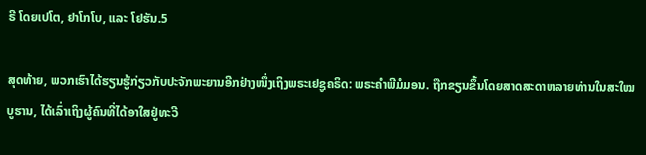ຣີ ໂດຍເປໂຕ, ຢາໂກໂບ, ແລະ ໂຢຮັນ.5

ສຸດທ້າຍ, ພວກເຮົາໄດ້ຮຽນຮູ້ກ່ຽວກັບປະຈັກພະຍານອີກຢ່າງໜຶ່ງເຖິງພຣະເຢຊູຄຣິດ: ພຣະຄຳພີມໍມອນ. ຖືກຂຽນຂຶ້ນໂດຍສາດສະດາຫລາຍທ່ານໃນສະໃໝບູຮານ, ໄດ້ເລົ່າເຖິງຜູ້ຄົນທີ່ໄດ້ອາໃສຢູ່ທະວີ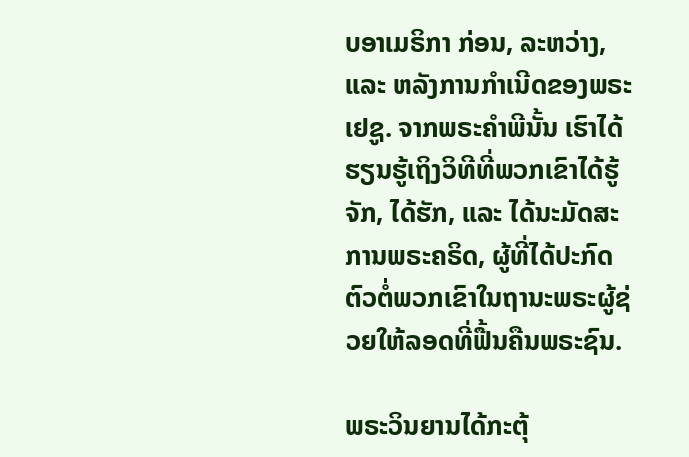ບອາເມຣິກາ ກ່ອນ, ລະຫວ່າງ, ແລະ ຫລັງການກຳເນີດຂອງພຣະເຢຊູ. ຈາກພຣະຄຳພີນັ້ນ ເຮົາໄດ້ຮຽນຮູ້ເຖິງວິທີທີ່ພວກເຂົາໄດ້ຮູ້ຈັກ, ໄດ້ຮັກ, ແລະ ໄດ້ນະມັດສະການພຣະຄຣິດ, ຜູ້ທີ່ໄດ້ປະກົດຕົວຕໍ່ພວກເຂົາໃນຖານະພຣະຜູ້ຊ່ວຍໃຫ້ລອດທີ່ຟື້ນຄືນພຣະຊົນ.

ພຣະວິນຍານໄດ້ກະຕຸ້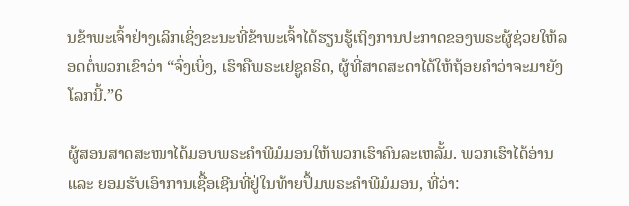ນຂ້າພະເຈົ້າຢ່າງເລິກເຊິ່ງຂະນະທີ່ຂ້າພະເຈົ້າໄດ້ຮຽນຮູ້ເຖິງການປະກາດຂອງພຣະຜູ້ຊ່ວຍໃຫ້ລອດຕໍ່ພວກເຂົາວ່າ “ຈົ່ງເບິ່ງ, ເຮົາຄືພຣະເຢຊູຄຣິດ, ຜູ້ທີ່ສາດສະດາໄດ້ໃຫ້ຖ້ອຍຄຳວ່າຈະມາຍັງໂລກນີ້.”6

ຜູ້ສອນສາດສະໜາໄດ້ມອບພຣະຄຳພີມໍມອນໃຫ້ພວກເຮົາຄົນລະເຫລັ້ມ. ພວກເຮົາໄດ້ອ່ານ ແລະ ຍອມຮັບເອົາການເຊື້ອເຊີນທີ່ຢູ່ໃນທ້າຍປຶ້ມພຣະຄຳພີມໍມອນ, ທີ່ວ່າ: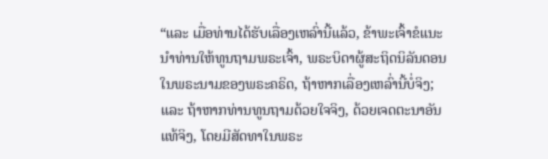“ແລະ ເມື່ອທ່ານໄດ້ຮັບເລື່ອງເຫລົ່ານີ້ແລ້ວ, ຂ້າພະເຈົ້າຂໍແນະນຳທ່ານໃຫ້ທູນຖາມພຣະເຈົ້າ, ພຣະບິດາຜູ້ສະຖິດນິລັນດອນໃນພຣະນາມຂອງພຣະຄຣິດ, ຖ້າຫາກເລື່ອງເຫລົ່ານີ້ບໍ່ຈິງ; ແລະ ຖ້າຫາກທ່ານທູນຖາມດ້ວຍໃຈຈິງ, ດ້ວຍເຈດຕະນາອັນແທ້ຈິງ, ໂດຍມີສັດທາໃນພຣະ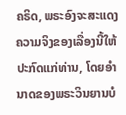ຄຣິດ, ພຣະອົງຈະສະແດງຄວາມຈິງຂອງເລື່ອງນີ້ໃຫ້ປະກົດແກ່ທ່ານ, ໂດຍອຳນາດຂອງພຣະວິນຍານບໍ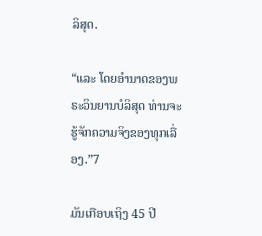ລິສຸດ.

“ແລະ ໂດຍອຳນາດຂອງພຣະວິນຍານບໍລິສຸດ ທ່ານຈະຮູ້ຈັກຄວາມຈິງຂອງທຸກເລື່ອງ.”7

ມັນເກືອບເຖິງ 45 ປີ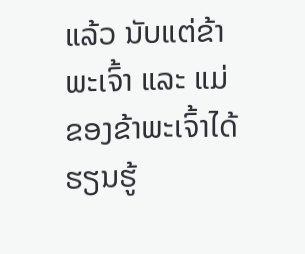ແລ້ວ ນັບແຕ່ຂ້າພະເຈົ້າ ແລະ ແມ່ຂອງຂ້າພະເຈົ້າໄດ້ຮຽນຮູ້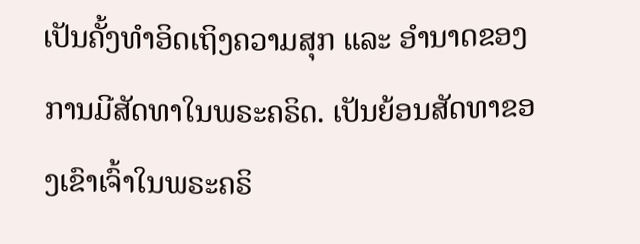ເປັນຄັ້ງທຳອິດເຖິງຄວາມສຸກ ແລະ ອຳນາດຂອງການມີສັດທາໃນພຣະຄຣິດ. ເປັນຍ້ອນສັດທາຂອງເຂົາເຈົ້າໃນພຣະຄຣິ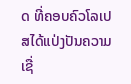ດ ທີ່ຄອບຄົວໂລເປສໄດ້ແປ່ງປັນຄວາມເຊື່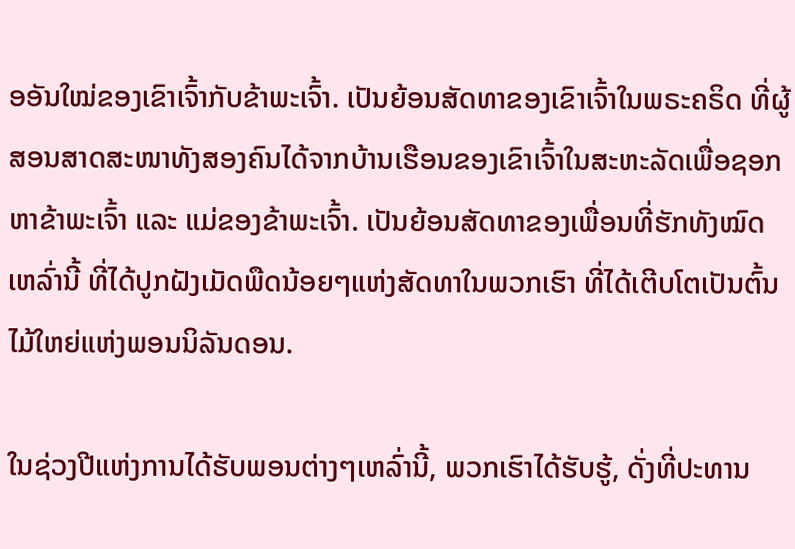ອອັນໃໝ່ຂອງເຂົາເຈົ້າກັບຂ້າພະເຈົ້າ. ເປັນຍ້ອນສັດທາຂອງເຂົາເຈົ້າໃນພຣະຄຣິດ ທີ່ຜູ້ສອນສາດສະໜາທັງສອງຄົນໄດ້ຈາກບ້ານເຮືອນຂອງເຂົາເຈົ້າໃນສະຫະລັດເພື່ອຊອກຫາຂ້າພະເຈົ້າ ແລະ ແມ່ຂອງຂ້າພະເຈົ້າ. ເປັນຍ້ອນສັດທາຂອງເພື່ອນທີ່ຮັກທັງໝົດເຫລົ່ານີ້ ທີ່ໄດ້ປູກຝັງເມັດພືດນ້ອຍໆແຫ່ງສັດທາໃນພວກເຮົາ ທີ່ໄດ້ເຕີບໂຕເປັນຕົ້ນໄມ້ໃຫຍ່ແຫ່ງພອນນິລັນດອນ.

ໃນຊ່ວງປີແຫ່ງການໄດ້ຮັບພອນຕ່າງໆເຫລົ່ານີ້, ພວກເຮົາໄດ້ຮັບຮູ້, ດັ່ງທີ່ປະທານ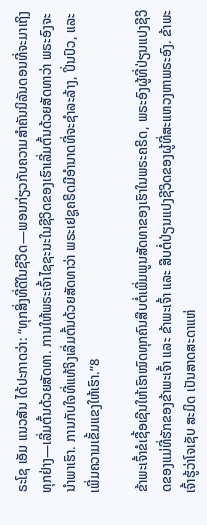ຣະໂຊ ເອັມ ແນວສັນ ໄດ້ປະກາດວ່າ: “ທຸກສິ່ງທີ່ດີໃນຊີວິດ—ພອນກ່ຽວກັບຄວາມສຳຄັນນິລັນດອນທີ່ຈະມາເຖິງທຸກຢ່າງ—ເລີ່ມຕົ້ນດ້ວຍສັດທາ. ການໃຫ້ພຣະເຈົ້າໄຊຊະນະໃນຊີວິດຂອງເຮົາເລີ່ມຕົ້ນດ້ວຍສັດທາວ່າ ພຣະອົງຈະນຳພາເຮົາ. ການກັບໃຈທີ່ແທ້ຈິງເລີ່ມຕົ້ນດ້ວຍສັດທາວ່າ ພຣະເຢຊູຄຣິດມີອຳນາດທີ່ຈະຊຳລະລ້າງ, ປິ່ນປົວ, ແລະ ເພີ່ມຄວາມເຂັ້ມແຂງໃຫ້ເຮົາ.”8

ຂ້າພະເຈົ້າຂໍເຊື້ອເຊີນໃຫ້ເຮົາໝົດທຸກຄົນສືບຕໍ່ເພີ່ມພູນສັດທາຂອງເຮົາໃນພຣະຄຣິດ, ພຣະອົງຜູ້ທີ່ປ່ຽນແປງຊີວິດຂອງແມ່ທີ່ຮັກຂອງຂ້າພະເຈົ້າ ແລະ ຂ້າພະເຈົ້າ ແລະ ສືບຕໍ່ປ່ຽນແປງຊີວິດຂອງຜູ້ທີ່ສະແຫວງຫາພຣະອົງ. ຂ້າພະເຈົ້າຮູ້ວ່າໂຈເຊັບ ສະມິດ ເປັນສາດສະດາແຫ່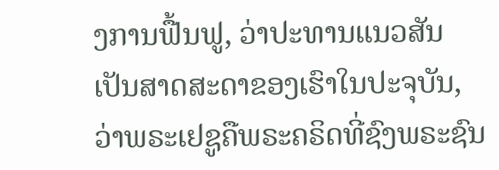ງການຟື້ນຟູ, ວ່າປະທານແນວສັນເປັນສາດສະດາຂອງເຮົາໃນປະຈຸບັນ, ວ່າພຣະເຢຊູຄືພຣະຄຣິດທີ່ຊົງພຣະຊົນ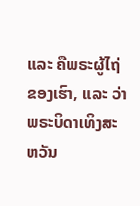ແລະ ຄືພຣະຜູ້ໄຖ່ຂອງເຮົາ, ແລະ ວ່າພຣະບິດາເທິງສະຫວັນ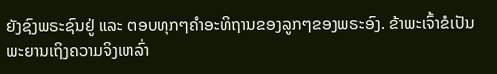ຍັງຊົງພຣະຊົນຢູ່ ແລະ ຕອບທຸກໆຄຳອະທິຖານຂອງລູກໆຂອງພຣະອົງ. ຂ້າພະເຈົ້າຂໍເປັນພະຍານເຖິງຄວາມຈິງເຫລົ່າ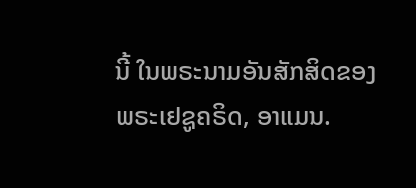ນີ້ ໃນພຣະນາມອັນສັກສິດຂອງພຣະເຢຊູຄຣິດ, ອາແມນ.